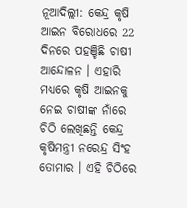ନୂଆଦିଲ୍ଲୀ: କେନ୍ଦ୍ର କୃଷି ଆଇନ ବିରୋଧରେ 22 ଦିନରେ ପହଞ୍ଚିଛି ଚାଷୀ ଆନ୍ଦୋଳନ । ଏହାରି ମଧ୍ୟରେ କୃଷି ଆଇନକୁ ନେଇ ଚାଷୀଙ୍କ ନାଁରେ ଚିଠି ଲେଖିଛନ୍ତି କେନ୍ଦ୍ର କୃଷିମନ୍ତ୍ରୀ ନରେନ୍ଦ୍ର ସିଂହ ତୋମାର । ଏହି ଚିଠିରେ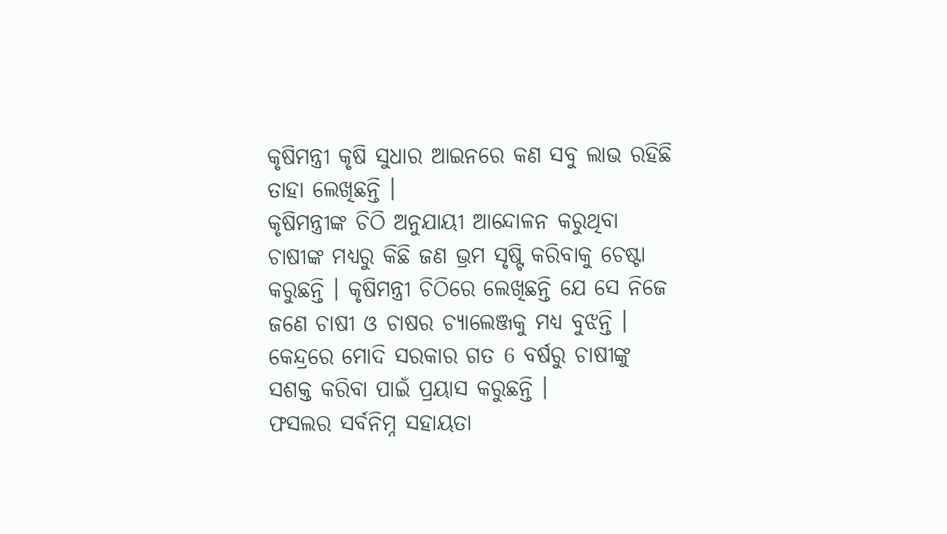କୃଷିମନ୍ତ୍ରୀ କୃଷି ସୁଧାର ଆଇନରେ କଣ ସବୁ ଲାଭ ରହିଛି ତାହା ଲେଖିଛନ୍ତି ।
କୃଷିମନ୍ତ୍ରୀଙ୍କ ଚିଠି ଅନୁଯାୟୀ ଆନ୍ଦୋଳନ କରୁଥିବା ଚାଷୀଙ୍କ ମଧ୍ୟରୁ କିଛି ଜଣ ଭ୍ରମ ସୃଷ୍ଟି କରିବାକୁ ଚେଷ୍ଟା କରୁଛନ୍ତି । କୃଷିମନ୍ତ୍ରୀ ଚିଠିରେ ଲେଖିଛନ୍ତି ଯେ ସେ ନିଜେ ଜଣେ ଚାଷୀ ଓ ଚାଷର ଚ୍ୟାଲେଞ୍ଜକୁ ମଧ୍ୟ ବୁଝନ୍ତି । କେନ୍ଦ୍ରରେ ମୋଦି ସରକାର ଗତ 6 ବର୍ଷରୁ ଚାଷୀଙ୍କୁ ସଶକ୍ତ କରିବା ପାଇଁ ପ୍ରୟାସ କରୁଛନ୍ତି ।
ଫସଲର ସର୍ବନିମ୍ନ ସହାୟତା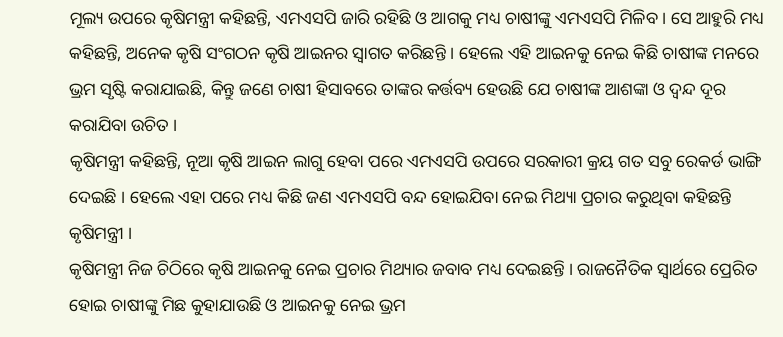ମୂଲ୍ୟ ଉପରେ କୃଷିମନ୍ତ୍ରୀ କହିଛନ୍ତି, ଏମଏସପି ଜାରି ରହିଛି ଓ ଆଗକୁ ମଧ୍ୟ ଚାଷୀଙ୍କୁ ଏମଏସପି ମିଳିବ । ସେ ଆହୁରି ମଧ୍ୟ କହିଛନ୍ତି, ଅନେକ କୃଷି ସଂଗଠନ କୃଷି ଆଇନର ସ୍ବାଗତ କରିଛନ୍ତି । ହେଲେ ଏହି ଆଇନକୁ ନେଇ କିଛି ଚାଷୀଙ୍କ ମନରେ ଭ୍ରମ ସୃଷ୍ଟି କରାଯାଇଛି, କିନ୍ତୁ ଜଣେ ଚାଷୀ ହିସାବରେ ତାଙ୍କର କର୍ତ୍ତବ୍ୟ ହେଉଛି ଯେ ଚାଷୀଙ୍କ ଆଶଙ୍କା ଓ ଦ୍ବନ୍ଦ ଦୂର କରାଯିବା ଉଚିତ ।
କୃଷିମନ୍ତ୍ରୀ କହିଛନ୍ତି, ନୂଆ କୃଷି ଆଇନ ଲାଗୁ ହେବା ପରେ ଏମଏସପି ଉପରେ ସରକାରୀ କ୍ରୟ ଗତ ସବୁ ରେକର୍ଡ ଭାଙ୍ଗି ଦେଇଛି । ହେଲେ ଏହା ପରେ ମଧ୍ୟ କିଛି ଜଣ ଏମଏସପି ବନ୍ଦ ହୋଇଯିବା ନେଇ ମିଥ୍ୟା ପ୍ରଚାର କରୁଥିବା କହିଛନ୍ତି କୃଷିମନ୍ତ୍ରୀ ।
କୃଷିମନ୍ତ୍ରୀ ନିଜ ଚିଠିରେ କୃଷି ଆଇନକୁ ନେଇ ପ୍ରଚାର ମିଥ୍ୟାର ଜବାବ ମଧ୍ୟ ଦେଇଛନ୍ତି । ରାଜନୈତିକ ସ୍ବାର୍ଥରେ ପ୍ରେରିତ ହୋଇ ଚାଷୀଙ୍କୁ ମିଛ କୁହାଯାଉଛି ଓ ଆଇନକୁ ନେଇ ଭ୍ରମ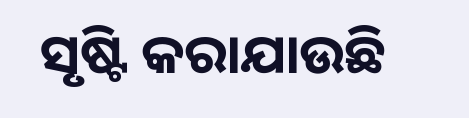ସୃଷ୍ଟି କରାଯାଉଛି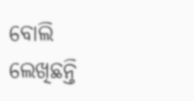ବୋଲି ଲେଖିଛନ୍ତି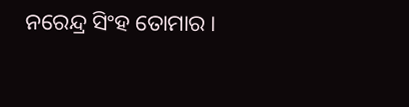ନରେନ୍ଦ୍ର ସିଂହ ତୋମାର ।